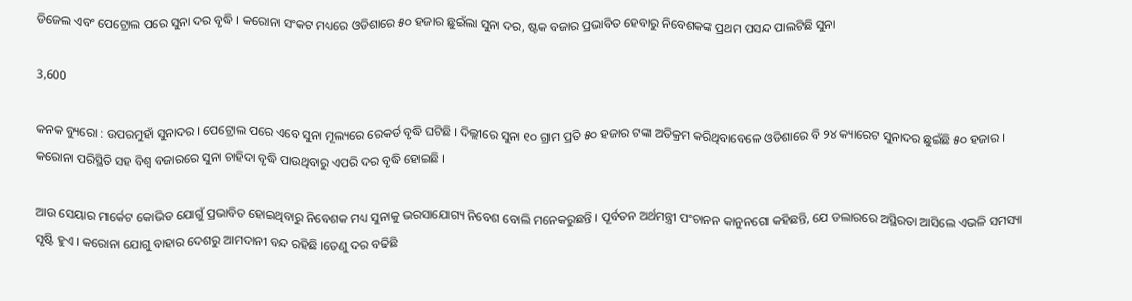ଡିଜେଲ ଏବଂ ପେଟ୍ରୋଲ ପରେ ସୁନା ଦର ବୃଦ୍ଧି । କରୋନା ସଂକଟ ମଧ୍ୟରେ ଓଡିଶାରେ ୫୦ ହଜାର ଛୁଇଁଲା ସୁନା ଦର, ଷ୍ଟକ ବଜାର ପ୍ରଭାବିତ ହେବାରୁ ନିବେଶକଙ୍କ ପ୍ରଥମ ପସନ୍ଦ ପାଲଟିଛି ସୁନା

3,600

କନକ ବ୍ୟୁରୋ : ଉପରମୁହାଁ ସୁନାଦର । ପେଟ୍ରୋଲ ପରେ ଏବେ ସୁନା ମୂଲ୍ୟରେ ରେକର୍ଡ ବୃଦ୍ଧି ଘଟିଛି । ଦିଲ୍ଲୀରେ ସୁନା ୧୦ ଗ୍ରାମ ପ୍ରତି ୫୦ ହଜାର ଟଙ୍କା ଅତିକ୍ରମ କରିଥିବାବେଳେ ଓଡିଶାରେ ବି ୨୪ କ୍ୟାରେଟ ସୁନାଦର ଛୁଇଁଛି ୫୦ ହଜାର । କରୋନା ପରିସ୍ଥିତି ସହ ବିଶ୍ୱ ବଜାରରେ ସୁନା ଚାହିଦା ବୃଦ୍ଧି ପାଉଥିବାରୁ ଏପରି ଦର ବୃଦ୍ଧି ହୋଇଛି ।

ଆଉ ସେୟାର ମାର୍କେଟ କୋଭିଡ ଯୋଗୁଁ ପ୍ରଭାବିତ ହୋଇଥିବାରୁ ନିବେଶକ ମଧ୍ୟ ସୁନାକୁ ଭରସାଯୋଗ୍ୟ ନିବେଶ ବୋଲି ମନେକରୁଛନ୍ତି । ପୂର୍ବତନ ଅର୍ଥମନ୍ତ୍ରୀ ପଂଚାନନ କାନୁନଗୋ କହିଛନ୍ତି, ଯେ ଡଲାରରେ ଅସ୍ଥିରତା ଆସିଲେ ଏଭଳି ସମସ୍ୟା ସୃଷ୍ଟି ହୁଏ । କରୋନା ଯୋଗୁ ବାହାର ଦେଶରୁ ଆମଦାନୀ ବନ୍ଦ ରହିଛି ।ତେଣୁ ଦର ବଢିଛି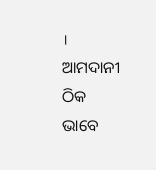। ଆମଦାନୀ ଠିକ ଭାବେ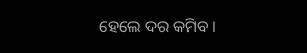ହେଲେ ଦର କମିବ ।